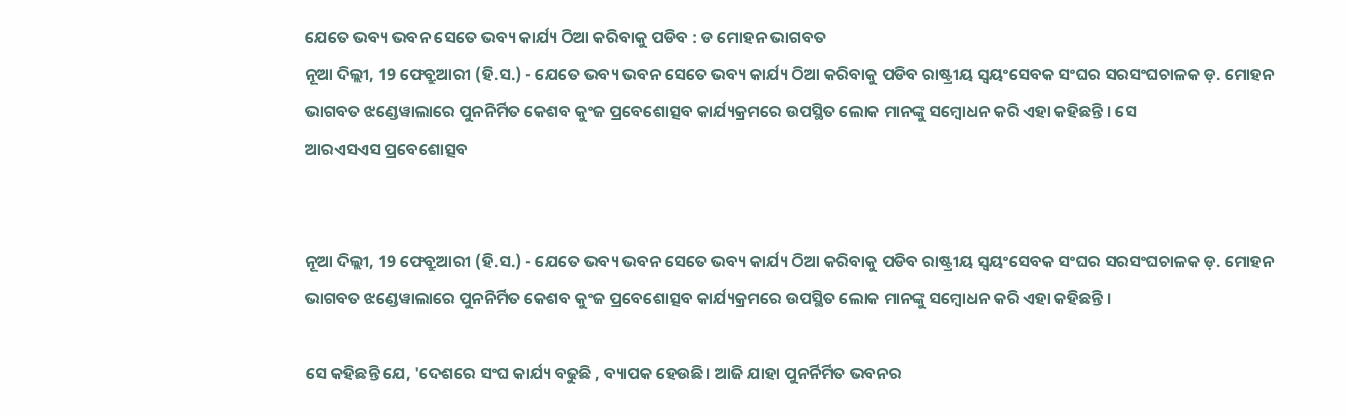ଯେତେ ଭବ୍ୟ ଭବନ ସେତେ ଭବ୍ୟ କାର୍ଯ୍ୟ ଠିଆ କରିବାକୁ ପଡିବ : ଡ ମୋହନ ଭାଗବତ
ନୂଆ ଦିଲ୍ଲୀ, 19 ଫେବ୍ରୁଆରୀ (ହି.ସ.) - ଯେତେ ଭବ୍ୟ ଭବନ ସେତେ ଭବ୍ୟ କାର୍ଯ୍ୟ ଠିଆ କରିବାକୁ ପଡିବ ରାଷ୍ଟ୍ରୀୟ ସ୍ଵୟଂସେବକ ସଂଘର ସରସଂଘଚାଳକ ଡ଼. ମୋହନ ଭାଗବତ ଝଣ୍ଡେୱାଲାରେ ପୁନନିର୍ମିତ କେଶବ କୁଂଜ ପ୍ରବେଶୋତ୍ସବ କାର୍ଯ୍ୟକ୍ରମରେ ଉପସ୍ଥିତ ଲୋକ ମାନଙ୍କୁ ସମ୍ବୋଧନ କରି ଏହା କହିଛନ୍ତି । ସେ
ଆରଏସଏସ ପ୍ରବେଶୋତ୍ସବ


ନୂଆ ଦିଲ୍ଲୀ, 19 ଫେବ୍ରୁଆରୀ (ହି.ସ.) - ଯେତେ ଭବ୍ୟ ଭବନ ସେତେ ଭବ୍ୟ କାର୍ଯ୍ୟ ଠିଆ କରିବାକୁ ପଡିବ ରାଷ୍ଟ୍ରୀୟ ସ୍ଵୟଂସେବକ ସଂଘର ସରସଂଘଚାଳକ ଡ଼. ମୋହନ ଭାଗବତ ଝଣ୍ଡେୱାଲାରେ ପୁନନିର୍ମିତ କେଶବ କୁଂଜ ପ୍ରବେଶୋତ୍ସବ କାର୍ଯ୍ୟକ୍ରମରେ ଉପସ୍ଥିତ ଲୋକ ମାନଙ୍କୁ ସମ୍ବୋଧନ କରି ଏହା କହିଛନ୍ତି ।

ସେ କହିଛନ୍ତି ଯେ, 'ଦେଶରେ ସଂଘ କାର୍ଯ୍ୟ ବଢୁଛି , ବ୍ୟାପକ ହେଉଛି। ଆଜି ଯାହା ପୁନର୍ନିର୍ମିତ ଭବନର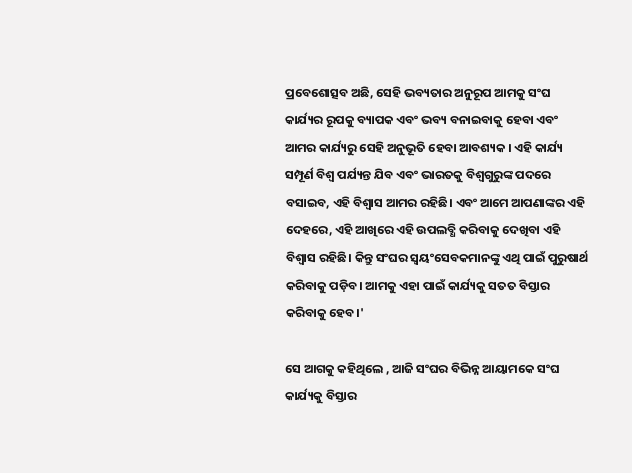ପ୍ରବେଶୋତ୍ସବ ଅଛି, ସେହି ଭବ୍ୟତାର ଅନୁରୂପ ଆମକୁ ସଂଘ କାର୍ଯ୍ୟର ରୂପକୁ ବ୍ୟାପକ ଏବଂ ଭବ୍ୟ ବନାଇବାକୁ ହେବା ଏବଂ ଆମର କାର୍ଯ୍ୟରୁ ସେହି ଅନୁଭୂତି ହେବା ଆବଶ୍ୟକ । ଏହି କାର୍ଯ୍ୟ ସମ୍ପୂର୍ଣ ବିଶ୍ୱ ପର୍ଯ୍ୟନ୍ତ ଯିବ ଏବଂ ଭାରତକୁ ବିଶ୍ୱଗୁରୁଙ୍କ ପଦରେ ବସାଇବ, ଏହି ବିଶ୍ୱାସ ଆମର ରହିଛି। ଏବଂ ଆମେ ଆପଣାଙ୍କର ଏହି ଦେହରେ, ଏହି ଆଖିରେ ଏହି ଉପଲବ୍ଧି କରିବାକୁ ଦେଖିବା ଏହି ବିଶ୍ୱାସ ରହିଛି। କିନ୍ତୁ ସଂଘର ସ୍ଵୟଂସେବକମାନଙ୍କୁ ଏଥି ପାଇଁ ପୁରୁଷାର୍ଥ କରିବାକୁ ପଡ଼ିବ। ଆମକୁ ଏହା ପାଇଁ କାର୍ଯ୍ୟକୁ ସତତ ବିସ୍ତାର କରିବାକୁ ହେବ।'

ସେ ଆଗକୁ କହିଥିଲେ , ଆଜି ସଂଘର ବିଭିନ୍ନ ଆୟାମକେ ସଂଘ କାର୍ଯ୍ୟକୁ ବିସ୍ତାର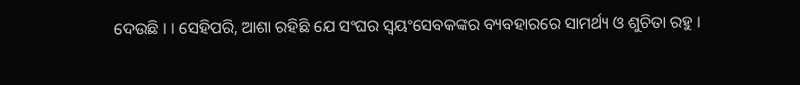ଦେଉଛି । । ସେହିପରି, ଆଶା ରହିଛି ଯେ ସଂଘର ସ୍ଵୟଂସେବକଙ୍କର ବ୍ୟବହାରରେ ସାମର୍ଥ୍ୟ ଓ ଶୁଚିତା ରହୁ ।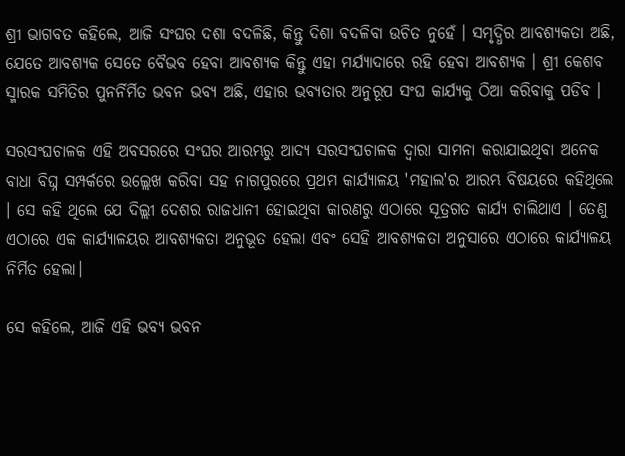ଶ୍ରୀ ଭାଗବତ କହିଲେ, ଆଜି ସଂଘର ଦଶା ବଦଳିଛି, କିନ୍ତୁ ଦିଶା ବଦଳିବା ଉଚିତ ନୁହେଁ । ସମୃଦ୍ଧିର ଆବଶ୍ୟକତା ଅଛି, ଯେତେ ଆବଶ୍ୟକ ସେତେ ବୈଭବ ହେବା ଆବଶ୍ୟକ କିନ୍ତୁ ଏହା ମର୍ଯ୍ୟାଦାରେ ରହି ହେବା ଆବଶ୍ୟକ । ଶ୍ରୀ କେଶବ ସ୍ମାରକ ସମିତିର ପୁନର୍ନିର୍ମିତ ଭବନ ଭବ୍ୟ ଅଛି, ଏହାର ଭବ୍ୟତାର ଅନୁରୂପ ସଂଘ କାର୍ଯ୍ୟକୁ ଠିଆ କରିବାକୁ ପଡିବ ।

ସରସଂଘଚାଳକ ଏହି ଅବସରରେ ସଂଘର ଆରମ୍ଭରୁ ଆଦ୍ୟ ସରସଂଘଚାଳକ ଦ୍ୱାରା ସାମନା କରାଯାଇଥିବା ଅନେକ ବାଧା ବିଘ୍ନ ସମ୍ପର୍କରେ ଉଲ୍ଲେଖ କରିବା ସହ ନାଗପୁରରେ ପ୍ରଥମ କାର୍ଯ୍ୟାଳୟ 'ମହାଲ'ର ଆରମ୍ଭ ବିଷୟରେ କହିଥିଲେ । ସେ କହି ଥିଲେ ଯେ ଦିଲ୍ଲୀ ଦେଶର ରାଜଧାନୀ ହୋଇଥିବା କାରଣରୁ ଏଠାରେ ସୂତ୍ରଗତ କାର୍ଯ୍ୟ ଚାଲିଥାଏ । ତେଣୁ ଏଠାରେ ଏକ କାର୍ଯ୍ୟାଳୟର ଆବଶ୍ୟକତା ଅନୁଭୂତ ହେଲା ଏବଂ ସେହି ଆବଶ୍ୟକତା ଅନୁସାରେ ଏଠାରେ କାର୍ଯ୍ୟାଳୟ ନିର୍ମିତ ହେଲା।

ସେ କହିଲେ, ଆଜି ଏହି ଭବ୍ୟ ଭବନ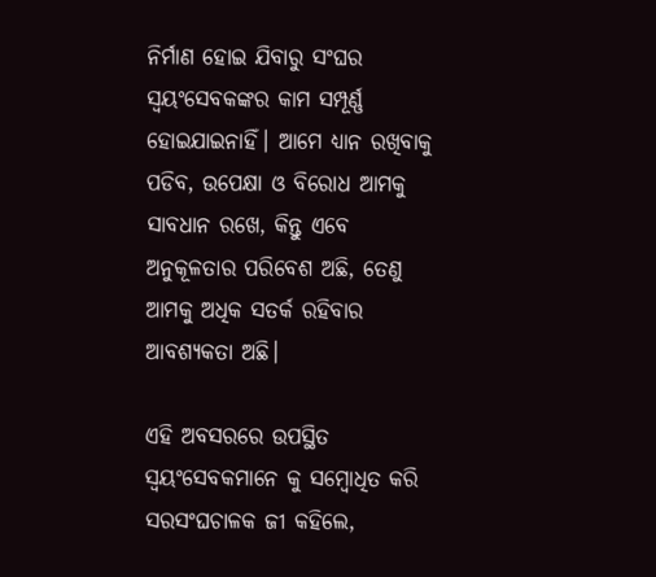ନିର୍ମାଣ ହୋଇ ଯିବାରୁ ସଂଘର ସ୍ଵୟଂସେବକଙ୍କର କାମ ସମ୍ପୂର୍ଣ୍ଣ ହୋଇଯାଇନାହିଁ। ଆମେ ଧ୍ୟାନ ରଖିବାକୁ ପଡିବ, ଉପେକ୍ଷା ଓ ବିରୋଧ ଆମକୁ ସାବଧାନ ରଖେ, କିନ୍ତୁ ଏବେ ଅନୁକୂଳତାର ପରିବେଶ ଅଛି, ତେଣୁ ଆମକୁ ଅଧିକ ସତର୍କ ରହିବାର ଆବଶ୍ୟକତା ଅଛି।

ଏହି ଅବସରରେ ଉପସ୍ଥିତ ସ୍ଵୟଂସେବକମାନେ କୁ ସମ୍ବୋଧିତ କରି ସରସଂଘଚାଳକ ଜୀ କହିଲେ,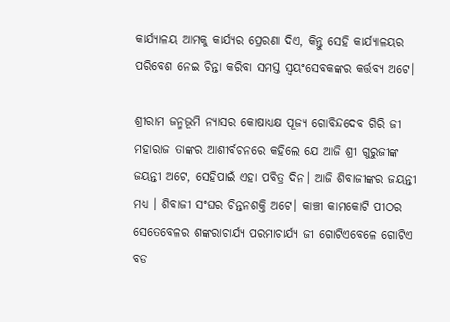କାର୍ଯ୍ୟାଳୟ ଆମକୁ କାର୍ଯ୍ୟର ପ୍ରେରଣା ଦିଏ, କିନ୍ତୁ ସେହି କାର୍ଯ୍ୟାଳୟର ପରିବେଶ ନେଇ ଚିନ୍ତା କରିବା ସମସ୍ତ ସ୍ଵୟଂସେବକଙ୍କର କର୍ତ୍ତବ୍ୟ ଅଟେ।

ଶ୍ରୀରାମ ଜନ୍ମଭୂମି ନ୍ୟାସର କୋଷାଧ୍ୟକ୍ଷ ପୂଜ୍ୟ ଗୋବିନ୍ଦଦେବ ଗିରି ଜୀ ମହାରାଜ ତାଙ୍କର ଆଶୀର୍ବଚନରେ କହିଲେ ଯେ ଆଜି ଶ୍ରୀ ଗୁରୁଜୀଙ୍କ ଜୟନ୍ତୀ ଅଟେ, ସେହିପାଇଁ ଏହା ପବିତ୍ର ଦିନ। ଆଜି ଶିବାଜୀଙ୍କର ଜୟନ୍ତୀ ମଧ୍ୟ । ଶିବାଜୀ ସଂଘର ଚିନ୍ତନଶକ୍ତି ଅଟେ। କାଞ୍ଚୀ କାମକୋଟି ପୀଠର ସେତେବେଳର ଶଙ୍କରାଚାର୍ଯ୍ୟ ପରମାଚାର୍ଯ୍ୟ ଜୀ ଗୋଟିଏବେଳେ ଗୋଟିଏ ବଡ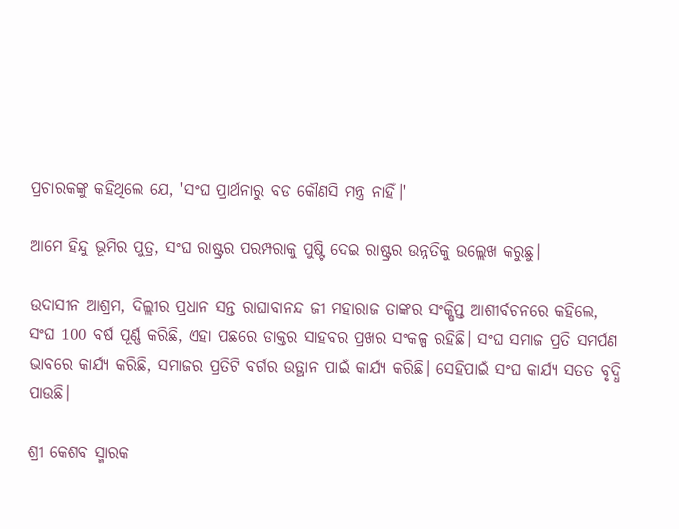ପ୍ରଚାରକଙ୍କୁ କହିଥିଲେ ଯେ, 'ସଂଘ ପ୍ରାର୍ଥନାରୁ ବଡ କୌଣସି ମନ୍ତ୍ର ନାହିଁ।'

ଆମେ ହିନ୍ଦୁ ଭୂମିର ପୁତ୍ର, ସଂଘ ରାଷ୍ଟ୍ରର ପରମ୍ପରାକୁ ପୁଷ୍ଟି ଦେଇ ରାଷ୍ଟ୍ରର ଉନ୍ନତିକୁ ଉଲ୍ଲେଖ କରୁଛୁ।

ଉଦାସୀନ ଆଶ୍ରମ, ଦିଲ୍ଲୀର ପ୍ରଧାନ ସନ୍ତ ରାଘାବାନନ୍ଦ ଜୀ ମହାରାଜ ତାଙ୍କର ସଂକ୍ଷିପ୍ତ ଆଶୀର୍ବଚନରେ କହିଲେ, ସଂଘ 100 ବର୍ଷ ପୂର୍ଣ୍ଣ କରିଛି, ଏହା ପଛରେ ଡାକ୍ତର ସାହବର ପ୍ରଖର ସଂକଳ୍ପ ରହିଛି। ସଂଘ ସମାଜ ପ୍ରତି ସମର୍ପଣ ଭାବରେ କାର୍ଯ୍ୟ କରିଛି, ସମାଜର ପ୍ରତିଟି ବର୍ଗର ଉତ୍ଥାନ ପାଇଁ କାର୍ଯ୍ୟ କରିଛି। ସେହିପାଇଁ ସଂଘ କାର୍ଯ୍ୟ ସତତ ବୃଦ୍ଧି ପାଉଛି।

ଶ୍ରୀ କେଶବ ସ୍ମାରକ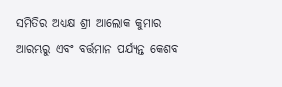ସମିତିର ଅଧ୍ୟକ୍ଷ ଶ୍ରୀ ଆଲୋକ କୁମାର ଆରମ୍ଭରୁ ଏବଂ ବର୍ତ୍ତମାନ ପର୍ଯ୍ୟନ୍ତ କେଶବ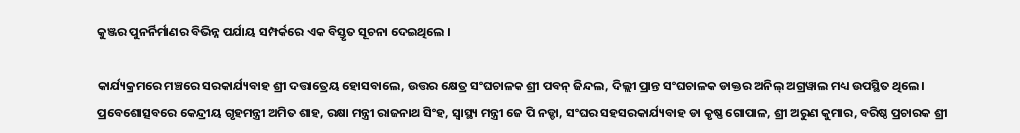କୁଞ୍ଜର ପୁନର୍ନିର୍ମାଣର ବିଭିନ୍ନ ପର୍ଯାୟ ସମ୍ପର୍କରେ ଏକ ବିସ୍ତୃତ ସୂଚନା ଦେଇଥିଲେ ।

କାର୍ଯ୍ୟକ୍ରମରେ ମଞ୍ଚରେ ସରକାର୍ଯ୍ୟବାହ ଶ୍ରୀ ଦତ୍ତାତ୍ରେୟ ହୋସବାଲେ, ଉତ୍ତର କ୍ଷେତ୍ର ସଂଘଚାଳକ ଶ୍ରୀ ପବନ୍ ଜିନ୍ଦଲ, ଦିଲ୍ଲୀ ପ୍ରାନ୍ତ ସଂଘଚାଳକ ଡାକ୍ତର ଅନିଲ୍ ଅଗ୍ରୱାଲ ମଧ୍ୟ ଉପସ୍ଥିତ ଥିଲେ। ପ୍ରବେଶୋତ୍ସବରେ କେନ୍ଦ୍ରୀୟ ଗୃହମନ୍ତ୍ରୀ ଅମିତ ଶାହ, ରକ୍ଷା ମନ୍ତ୍ରୀ ରାଜନାଥ ସିଂହ, ସ୍ୱାସ୍ଥ୍ୟ ମନ୍ତ୍ରୀ ଜେ ପି ନଡ୍ଡା, ସଂଘର ସହସରକାର୍ଯ୍ୟବାହ ଡା କୃଷ୍ଣ ଗୋପାଳ, ଶ୍ରୀ ଅରୁଣ କୁମାର, ବରିଷ୍ଠ ପ୍ରଚାରକ ଶ୍ରୀ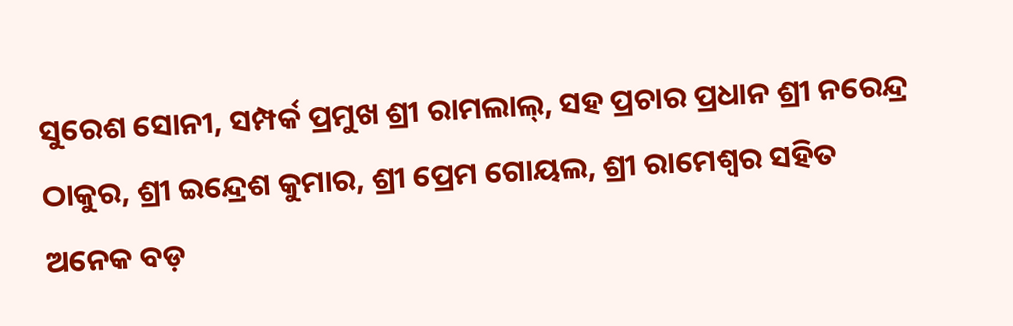ସୁରେଶ ସୋନୀ, ସମ୍ପର୍କ ପ୍ରମୁଖ ଶ୍ରୀ ରାମଲାଲ୍, ସହ ପ୍ରଚାର ପ୍ରଧାନ ଶ୍ରୀ ନରେନ୍ଦ୍ର ଠାକୁର, ଶ୍ରୀ ଇନ୍ଦ୍ରେଶ କୁମାର, ଶ୍ରୀ ପ୍ରେମ ଗୋୟଲ, ଶ୍ରୀ ରାମେଶ୍ୱର ସହିତ ଅନେକ ବଡ଼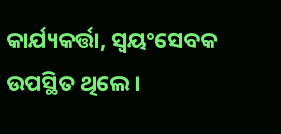କାର୍ଯ୍ୟକର୍ତ୍ତା, ସ୍ଵୟଂସେବକ ଉପସ୍ଥିତ ଥିଲେ।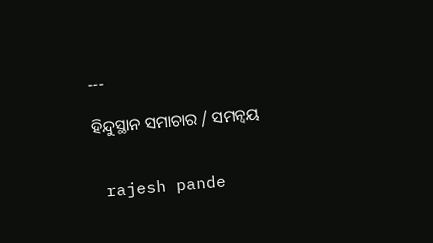---

ହିନ୍ଦୁସ୍ଥାନ ସମାଚାର / ସମନ୍ୱୟ


 rajesh pande